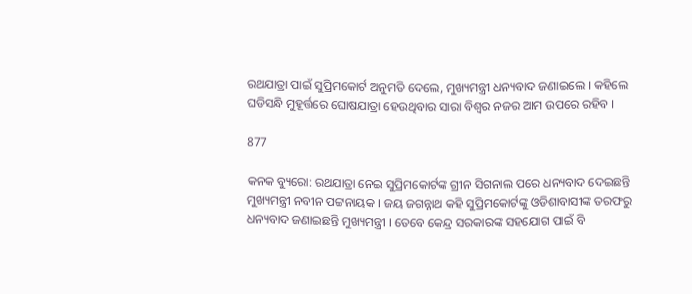ରଥଯାତ୍ରା ପାଇଁ ସୁପ୍ରିମକୋର୍ଟ ଅନୁମତି ଦେଲେ, ମୁଖ୍ୟମନ୍ତ୍ରୀ ଧନ୍ୟବାଦ ଜଣାଇଲେ । କହିଲେ ଘଡିସନ୍ଧି ମୁହୂର୍ତ୍ତରେ ଘୋଷଯାତ୍ରା ହେଉଥିବାର ସାରା ବିଶ୍ୱର ନଜର ଆମ ଉପରେ ରହିବ ।

877

କନକ ବ୍ୟୁରୋ: ରଥଯାତ୍ରା ନେଇ ସୁପ୍ରିମକୋର୍ଟଙ୍କ ଗ୍ରୀନ ସିଗନାଲ ପରେ ଧନ୍ୟବାଦ ଦେଇଛନ୍ତି ମୁଖ୍ୟମନ୍ତ୍ରୀ ନବୀନ ପଟ୍ଟନାୟକ । ଜୟ ଜଗନ୍ନାଥ କହି ସୁପ୍ରିମକୋର୍ଟଙ୍କୁ ଓଡିଶାବାସୀଙ୍କ ତରଫରୁ ଧନ୍ୟବାଦ ଜଣାଇଛନ୍ତି ମୁଖ୍ୟମନ୍ତ୍ରୀ । ତେବେ କେନ୍ଦ୍ର ସରକାରଙ୍କ ସହଯୋଗ ପାଇଁ ବି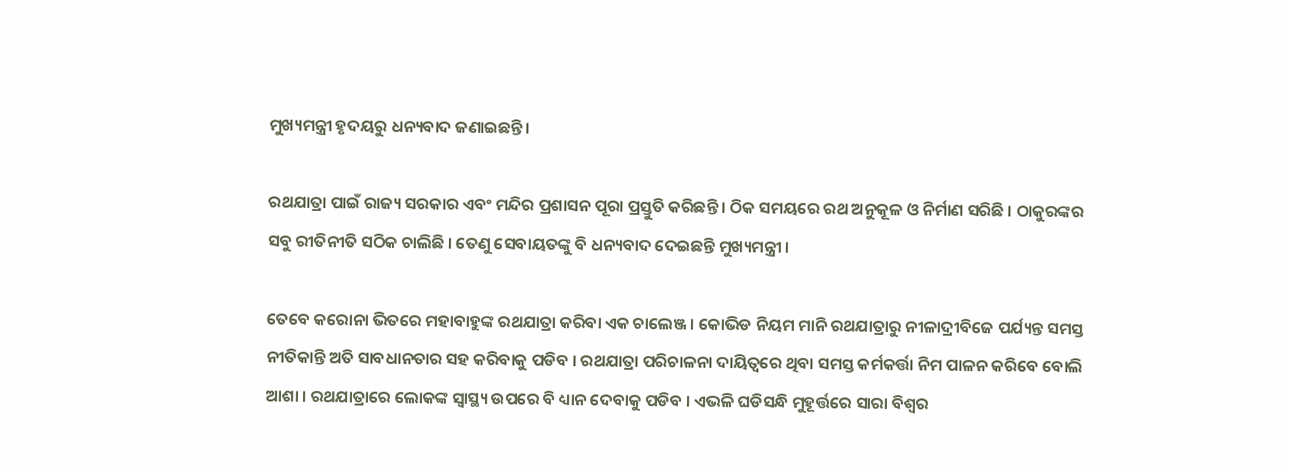ମୁଖ୍ୟମନ୍ତ୍ରୀ ହୃଦୟରୁ ଧନ୍ୟବାଦ ଜଣାଇଛନ୍ତି ।

ରଥଯାତ୍ରା ପାଇଁ ରାଜ୍ୟ ସରକାର ଏବଂ ମନ୍ଦିର ପ୍ରଶାସନ ପୂରା ପ୍ରସ୍ତୁତି କରିଛନ୍ତି । ଠିକ ସମୟରେ ରଥ ଅନୁକୂଳ ଓ ନିର୍ମାଣ ସରିଛି । ଠାକୁରଙ୍କର ସବୁ ରୀତିନୀତି ସଠିକ ଚାଲିଛି । ତେଣୁ ସେବାୟତଙ୍କୁ ବି ଧନ୍ୟବାଦ ଦେଇଛନ୍ତି ମୁଖ୍ୟମନ୍ତ୍ରୀ ।

ତେବେ କରୋନା ଭିତରେ ମହାବାହୁଙ୍କ ରଥଯାତ୍ରା କରିବା ଏକ ଚାଲେଞ୍ଜ । କୋଭିଡ ନିୟମ ମାନି ରଥଯାତ୍ରାରୁ ନୀଳାଦ୍ରୀବିଜେ ପର୍ଯ୍ୟନ୍ତ ସମସ୍ତ ନୀତିକାନ୍ତି ଅତି ସାବଧାନତାର ସହ କରିବାକୁ ପଡିବ । ରଥଯାତ୍ରା ପରିଚାଳନା ଦାୟିତ୍ୱରେ ଥିବା ସମସ୍ତ କର୍ମକର୍ତ୍ତା ନିମ ପାଳନ କରିବେ ବୋଲି ଆଶା । ରଥଯାତ୍ରାରେ ଲୋକଙ୍କ ସ୍ୱାସ୍ଥ୍ୟ ଉପରେ ବି ଧ୍ୟାନ ଦେବାକୁ ପଡିବ । ଏଭଳି ଘଡିସନ୍ଧି ମୁହୂର୍ତ୍ତରେ ସାରା ବିଶ୍ୱର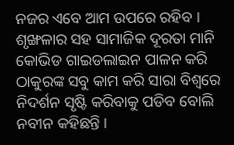ନଜର ଏବେ ଆମ ଉପରେ ରହିବ । ଶୃଙ୍ଖଳାର ସହ ସାମାଜିକ ଦୂରତା ମାନି କୋଭିଡ ଗାଇଡଲାଇନ ପାଳନ କରି ଠାକୁରଙ୍କ ସବୁ କାମ କରି ସାରା ବିଶ୍ୱରେ ନିଦର୍ଶନ ସୃଷ୍ଟି କରିବାକୁ ପଡିବ ବୋଲି ନବୀନ କହିଛନ୍ତି ।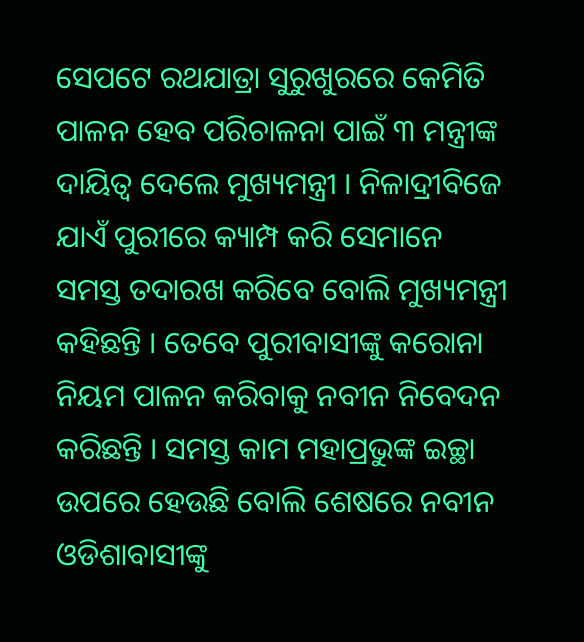ସେପଟେ ରଥଯାତ୍ରା ସୁରୁଖୁରରେ କେମିତି ପାଳନ ହେବ ପରିଚାଳନା ପାଇଁ ୩ ମନ୍ତ୍ରୀଙ୍କ ଦାୟିତ୍ୱ ଦେଲେ ମୁଖ୍ୟମନ୍ତ୍ରୀ । ନିଳାଦ୍ରୀବିଜେ ଯାଏଁ ପୁରୀରେ କ୍ୟାମ୍ପ କରି ସେମାନେ ସମସ୍ତ ତଦାରଖ କରିବେ ବୋଲି ମୁଖ୍ୟମନ୍ତ୍ରୀ କହିଛନ୍ତି । ତେବେ ପୁରୀବାସୀଙ୍କୁ କରୋନା ନିୟମ ପାଳନ କରିବାକୁ ନବୀନ ନିବେଦନ କରିଛନ୍ତି । ସମସ୍ତ କାମ ମହାପ୍ରଭୁଙ୍କ ଇଚ୍ଛା ଉପରେ ହେଉଛି ବୋଲି ଶେଷରେ ନବୀନ ଓଡିଶାବାସୀଙ୍କୁ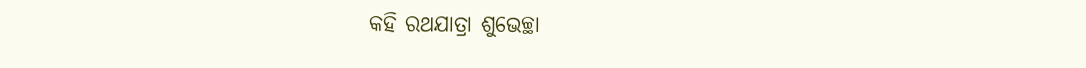କହି ରଥଯାତ୍ରା ଶୁଭେଚ୍ଛା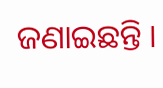ଜଣାଇଛନ୍ତି ।